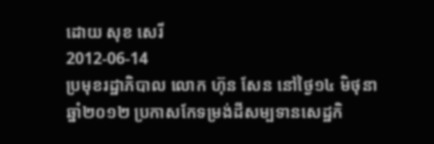ដោយ សុខ សេរី
2012-06-14
ប្រមុខរដ្ឋាភិបាល លោក ហ៊ុន សែន នៅថ្ងៃ១៤ មិថុនា ឆ្នាំ២០១២ ប្រកាសកែទម្រង់ដីសម្បទានសេដ្ឋកិ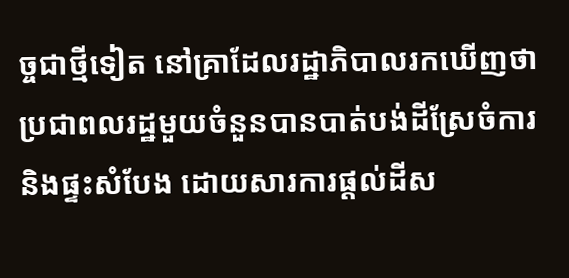ច្ចជាថ្មីទៀត នៅគ្រាដែលរដ្ឋាភិបាលរកឃើញថា ប្រជាពលរដ្ឋមួយចំនួនបានបាត់បង់ដីស្រែចំការ និងផ្ទះសំបែង ដោយសារការផ្ដល់ដីស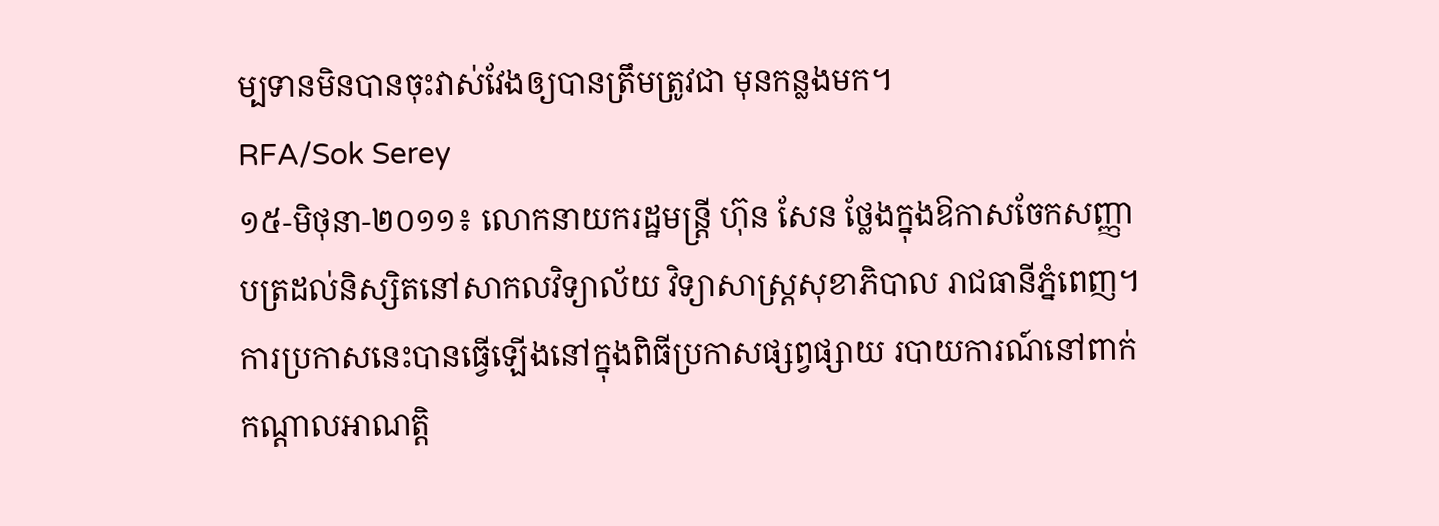ម្បទានមិនបានចុះវាស់វែងឲ្យបានត្រឹមត្រូវជា មុនកន្លងមក។
RFA/Sok Serey
១៥-មិថុនា-២០១១៖ លោកនាយករដ្ឋមន្ត្រី ហ៊ុន សែន ថ្លែងក្នុងឱកាសចែកសញ្ញាបត្រដល់និស្សិតនៅសាកលវិទ្យាល័យ វិទ្យាសាស្ត្រសុខាភិបាល រាជធានីភ្នំពេញ។
ការប្រកាសនេះបានធ្វើឡើងនៅក្នុងពិធីប្រកាសផ្សព្វផ្សាយ របាយការណ៍នៅពាក់កណ្ដាលអាណត្តិ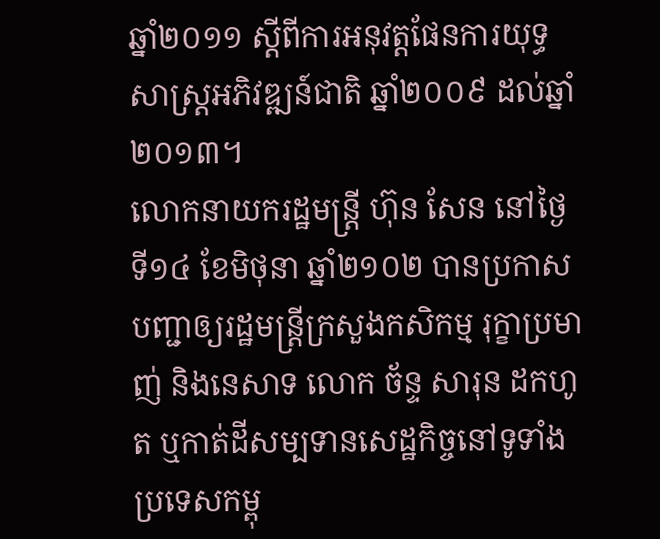ឆ្នាំ២០១១ ស្ដីពីការអនុវត្តផែនការយុទ្ធសាស្ត្រអភិវឌ្ឍន៍ជាតិ ឆ្នាំ២០០៩ ដល់ឆ្នាំ២០១៣។
លោកនាយករដ្ឋមន្ត្រី ហ៊ុន សែន នៅថ្ងៃទី១៤ ខែមិថុនា ឆ្នាំ២១០២ បានប្រកាសបញ្ជាឲ្យរដ្ឋមន្ត្រីក្រសួងកសិកម្ម រុក្ខាប្រមាញ់ និងនេសាទ លោក ច័ន្ទ សារុន ដកហូត ឬកាត់ដីសម្បទានសេដ្ឋកិច្ចនៅទូទាំងប្រទេសកម្ពុ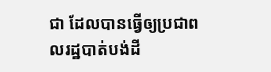ជា ដែលបានធ្វើឲ្យប្រជាពលរដ្ឋបាត់បង់ដី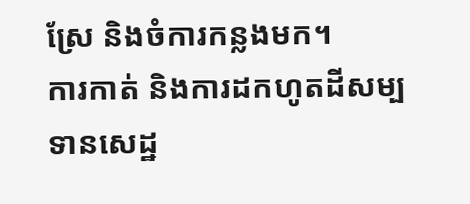ស្រែ និងចំការកន្លងមក។
ការកាត់ និងការដកហូតដីសម្បទានសេដ្ឋ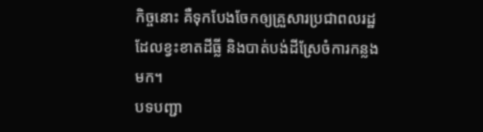កិច្ចនោះ គឺទុកបែងចែកឲ្យគ្រួសារប្រជាពលរដ្ឋដែលខ្វះខាតដីធ្លី និងបាត់បង់ដីស្រែចំការកន្លងមក។
បទបញ្ជា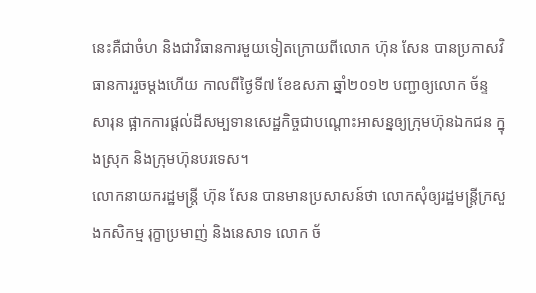នេះគឺជាចំហ និងជាវិធានការមួយទៀតក្រោយពីលោក ហ៊ុន សែន បានប្រកាសវិធានការរួចម្ដងហើយ កាលពីថ្ងៃទី៧ ខែឧសភា ឆ្នាំ២០១២ បញ្ជាឲ្យលោក ច័ន្ទ សារុន ផ្អាកការផ្ដល់ដីសម្បទានសេដ្ឋកិច្ចជាបណ្ដោះអាសន្នឲ្យក្រុមហ៊ុនឯកជន ក្នុងស្រុក និងក្រុមហ៊ុនបរទេស។
លោកនាយករដ្ឋមន្ត្រី ហ៊ុន សែន បានមានប្រសាសន៍ថា លោកសុំឲ្យរដ្ឋមន្ត្រីក្រសួងកសិកម្ម រុក្ខាប្រមាញ់ និងនេសាទ លោក ច័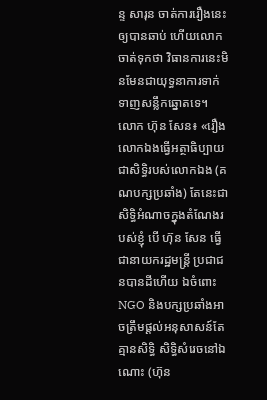ន្ទ សារុន ចាត់ការរឿងនេះឲ្យបានឆាប់ ហើយលោកចាត់ទុកថា វិធានការនេះមិនមែនជាយុទ្ធនាការទាក់ទាញសន្លឹកឆ្នោតទេ។
លោក ហ៊ុន សែន៖ «រឿងលោកឯងធ្វើអត្ថាធិប្បាយជាសិទ្ធិរបស់លោកឯង (គណបក្សប្រឆាំង) តែនេះជាសិទ្ធិអំណាចក្នុងតំណែងរបស់ខ្ញុំ បើ ហ៊ុន សែន ធ្វើជានាយករដ្ឋមន្ត្រី ប្រជាជនបានដីហើយ ឯចំពោះ NGO និងបក្សប្រឆាំងអាចត្រឹមផ្ដល់អនុសាសន៍តែគ្មានសិទ្ធិ សិទ្ធិសំរេចនៅឯណោះ (ហ៊ុន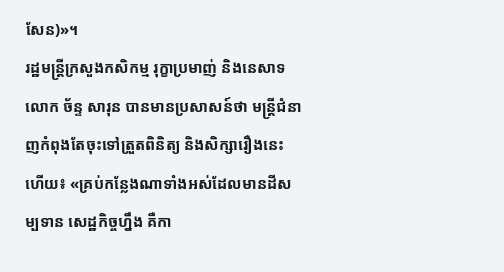សែន)»។
រដ្ឋមន្ត្រីក្រសួងកសិកម្ម រុក្ខាប្រមាញ់ និងនេសាទ លោក ច័ន្ទ សារុន បានមានប្រសាសន៍ថា មន្ត្រីជំនាញកំពុងតែចុះទៅត្រួតពិនិត្យ និងសិក្សារឿងនេះហើយ៖ «គ្រប់កន្លែងណាទាំងអស់ដែលមានដីសម្បទាន សេដ្ឋកិច្ចហ្នឹង គឺកា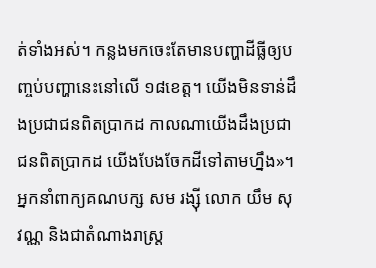ត់ទាំងអស់។ កន្លងមកចេះតែមានបញ្ហាដីធ្លីឲ្យបញ្ចប់បញ្ហានេះនៅលើ ១៨ខេត្ត។ យើងមិនទាន់ដឹងប្រជាជនពិតប្រាកដ កាលណាយើងដឹងប្រជាជនពិតប្រាកដ យើងបែងចែកដីទៅតាមហ្នឹង»។
អ្នកនាំពាក្យគណបក្ស សម រង្ស៊ី លោក យឹម សុវណ្ណ និងជាតំណាងរាស្ត្រ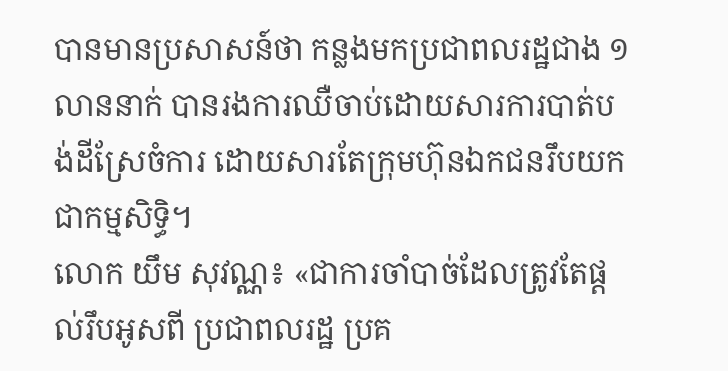បានមានប្រសាសន៍ថា កន្លងមកប្រជាពលរដ្ឋជាង ១លាននាក់ បានរងការឈឺចាប់ដោយសារការបាត់បង់ដីស្រែចំការ ដោយសារតែក្រុមហ៊ុនឯកជនរឹបយកជាកម្មសិទ្ធិ។
លោក យឹម សុវណ្ណ៖ «ជាការចាំបាច់ដែលត្រូវតែផ្ដល់រឹបអូសពី ប្រជាពលរដ្ឋ ប្រគ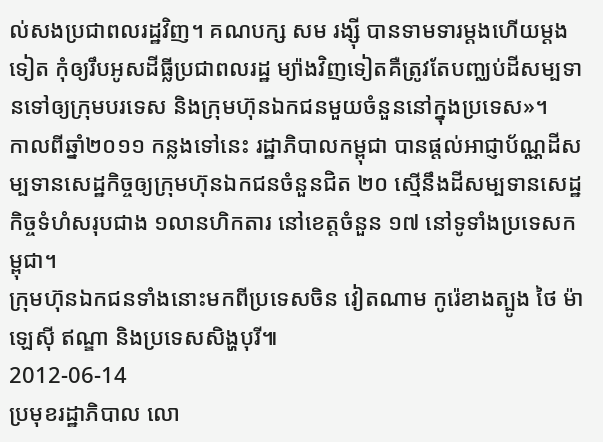ល់សងប្រជាពលរដ្ឋវិញ។ គណបក្ស សម រង្ស៊ី បានទាមទារម្ដងហើយម្ដងទៀត កុំឲ្យរឹបអូសដីធ្លីប្រជាពលរដ្ឋ ម្យ៉ាងវិញទៀតគឺត្រូវតែបញ្ឈប់ដីសម្បទានទៅឲ្យក្រុមបរទេស និងក្រុមហ៊ុនឯកជនមួយចំនួននៅក្នុងប្រទេស»។
កាលពីឆ្នាំ២០១១ កន្លងទៅនេះ រដ្ឋាភិបាលកម្ពុជា បានផ្ដល់អាជ្ញាប័ណ្ណដីសម្បទានសេដ្ឋកិច្ចឲ្យក្រុមហ៊ុនឯកជនចំនួនជិត ២០ ស្មើនឹងដីសម្បទានសេដ្ឋកិច្ចទំហំសរុបជាង ១លានហិកតារ នៅខេត្តចំនួន ១៧ នៅទូទាំងប្រទេសកម្ពុជា។
ក្រុមហ៊ុនឯកជនទាំងនោះមកពីប្រទេសចិន វៀតណាម កូរ៉េខាងត្បូង ថៃ ម៉ាឡេស៊ី ឥណ្ឌា និងប្រទេសសិង្ហបុរី៕
2012-06-14
ប្រមុខរដ្ឋាភិបាល លោ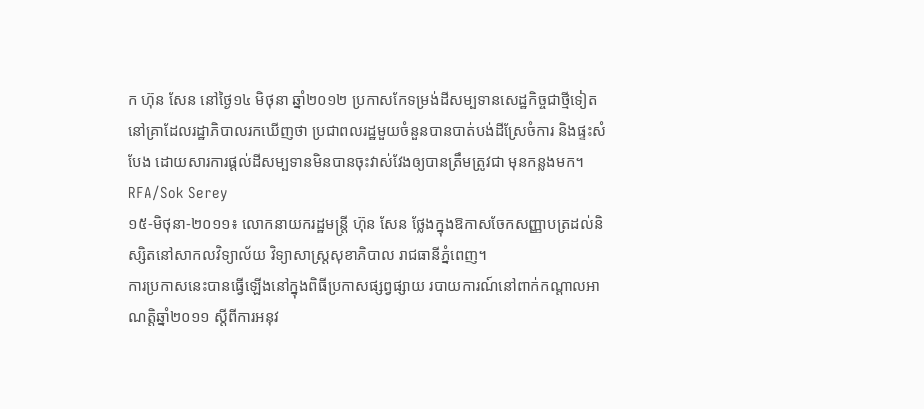ក ហ៊ុន សែន នៅថ្ងៃ១៤ មិថុនា ឆ្នាំ២០១២ ប្រកាសកែទម្រង់ដីសម្បទានសេដ្ឋកិច្ចជាថ្មីទៀត នៅគ្រាដែលរដ្ឋាភិបាលរកឃើញថា ប្រជាពលរដ្ឋមួយចំនួនបានបាត់បង់ដីស្រែចំការ និងផ្ទះសំបែង ដោយសារការផ្ដល់ដីសម្បទានមិនបានចុះវាស់វែងឲ្យបានត្រឹមត្រូវជា មុនកន្លងមក។
RFA/Sok Serey
១៥-មិថុនា-២០១១៖ លោកនាយករដ្ឋមន្ត្រី ហ៊ុន សែន ថ្លែងក្នុងឱកាសចែកសញ្ញាបត្រដល់និស្សិតនៅសាកលវិទ្យាល័យ វិទ្យាសាស្ត្រសុខាភិបាល រាជធានីភ្នំពេញ។
ការប្រកាសនេះបានធ្វើឡើងនៅក្នុងពិធីប្រកាសផ្សព្វផ្សាយ របាយការណ៍នៅពាក់កណ្ដាលអាណត្តិឆ្នាំ២០១១ ស្ដីពីការអនុវ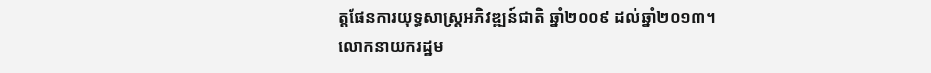ត្តផែនការយុទ្ធសាស្ត្រអភិវឌ្ឍន៍ជាតិ ឆ្នាំ២០០៩ ដល់ឆ្នាំ២០១៣។
លោកនាយករដ្ឋម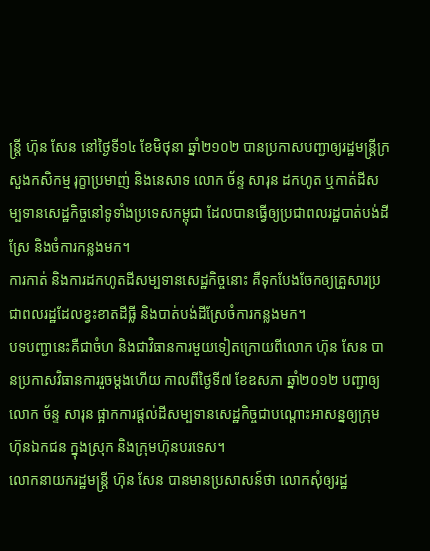ន្ត្រី ហ៊ុន សែន នៅថ្ងៃទី១៤ ខែមិថុនា ឆ្នាំ២១០២ បានប្រកាសបញ្ជាឲ្យរដ្ឋមន្ត្រីក្រសួងកសិកម្ម រុក្ខាប្រមាញ់ និងនេសាទ លោក ច័ន្ទ សារុន ដកហូត ឬកាត់ដីសម្បទានសេដ្ឋកិច្ចនៅទូទាំងប្រទេសកម្ពុជា ដែលបានធ្វើឲ្យប្រជាពលរដ្ឋបាត់បង់ដីស្រែ និងចំការកន្លងមក។
ការកាត់ និងការដកហូតដីសម្បទានសេដ្ឋកិច្ចនោះ គឺទុកបែងចែកឲ្យគ្រួសារប្រជាពលរដ្ឋដែលខ្វះខាតដីធ្លី និងបាត់បង់ដីស្រែចំការកន្លងមក។
បទបញ្ជានេះគឺជាចំហ និងជាវិធានការមួយទៀតក្រោយពីលោក ហ៊ុន សែន បានប្រកាសវិធានការរួចម្ដងហើយ កាលពីថ្ងៃទី៧ ខែឧសភា ឆ្នាំ២០១២ បញ្ជាឲ្យលោក ច័ន្ទ សារុន ផ្អាកការផ្ដល់ដីសម្បទានសេដ្ឋកិច្ចជាបណ្ដោះអាសន្នឲ្យក្រុមហ៊ុនឯកជន ក្នុងស្រុក និងក្រុមហ៊ុនបរទេស។
លោកនាយករដ្ឋមន្ត្រី ហ៊ុន សែន បានមានប្រសាសន៍ថា លោកសុំឲ្យរដ្ឋ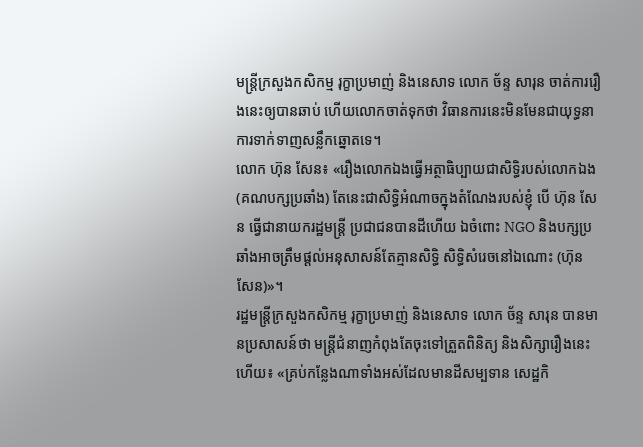មន្ត្រីក្រសួងកសិកម្ម រុក្ខាប្រមាញ់ និងនេសាទ លោក ច័ន្ទ សារុន ចាត់ការរឿងនេះឲ្យបានឆាប់ ហើយលោកចាត់ទុកថា វិធានការនេះមិនមែនជាយុទ្ធនាការទាក់ទាញសន្លឹកឆ្នោតទេ។
លោក ហ៊ុន សែន៖ «រឿងលោកឯងធ្វើអត្ថាធិប្បាយជាសិទ្ធិរបស់លោកឯង (គណបក្សប្រឆាំង) តែនេះជាសិទ្ធិអំណាចក្នុងតំណែងរបស់ខ្ញុំ បើ ហ៊ុន សែន ធ្វើជានាយករដ្ឋមន្ត្រី ប្រជាជនបានដីហើយ ឯចំពោះ NGO និងបក្សប្រឆាំងអាចត្រឹមផ្ដល់អនុសាសន៍តែគ្មានសិទ្ធិ សិទ្ធិសំរេចនៅឯណោះ (ហ៊ុន សែន)»។
រដ្ឋមន្ត្រីក្រសួងកសិកម្ម រុក្ខាប្រមាញ់ និងនេសាទ លោក ច័ន្ទ សារុន បានមានប្រសាសន៍ថា មន្ត្រីជំនាញកំពុងតែចុះទៅត្រួតពិនិត្យ និងសិក្សារឿងនេះហើយ៖ «គ្រប់កន្លែងណាទាំងអស់ដែលមានដីសម្បទាន សេដ្ឋកិ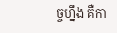ច្ចហ្នឹង គឺកា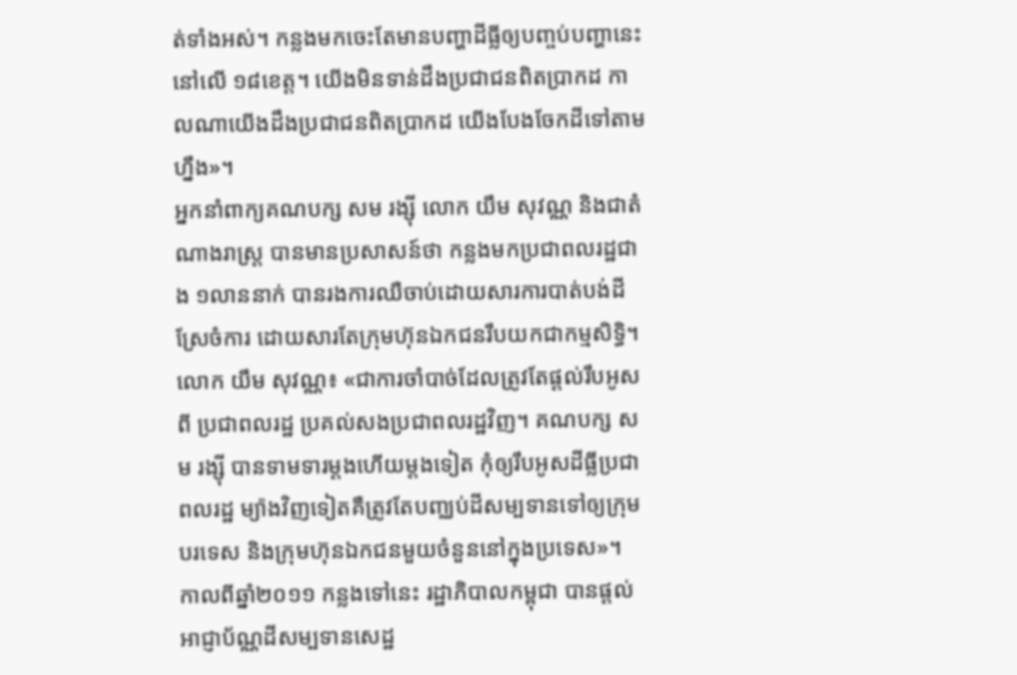ត់ទាំងអស់។ កន្លងមកចេះតែមានបញ្ហាដីធ្លីឲ្យបញ្ចប់បញ្ហានេះនៅលើ ១៨ខេត្ត។ យើងមិនទាន់ដឹងប្រជាជនពិតប្រាកដ កាលណាយើងដឹងប្រជាជនពិតប្រាកដ យើងបែងចែកដីទៅតាមហ្នឹង»។
អ្នកនាំពាក្យគណបក្ស សម រង្ស៊ី លោក យឹម សុវណ្ណ និងជាតំណាងរាស្ត្រ បានមានប្រសាសន៍ថា កន្លងមកប្រជាពលរដ្ឋជាង ១លាននាក់ បានរងការឈឺចាប់ដោយសារការបាត់បង់ដីស្រែចំការ ដោយសារតែក្រុមហ៊ុនឯកជនរឹបយកជាកម្មសិទ្ធិ។
លោក យឹម សុវណ្ណ៖ «ជាការចាំបាច់ដែលត្រូវតែផ្ដល់រឹបអូសពី ប្រជាពលរដ្ឋ ប្រគល់សងប្រជាពលរដ្ឋវិញ។ គណបក្ស សម រង្ស៊ី បានទាមទារម្ដងហើយម្ដងទៀត កុំឲ្យរឹបអូសដីធ្លីប្រជាពលរដ្ឋ ម្យ៉ាងវិញទៀតគឺត្រូវតែបញ្ឈប់ដីសម្បទានទៅឲ្យក្រុមបរទេស និងក្រុមហ៊ុនឯកជនមួយចំនួននៅក្នុងប្រទេស»។
កាលពីឆ្នាំ២០១១ កន្លងទៅនេះ រដ្ឋាភិបាលកម្ពុជា បានផ្ដល់អាជ្ញាប័ណ្ណដីសម្បទានសេដ្ឋ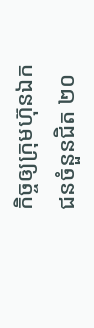កិច្ចឲ្យក្រុមហ៊ុនឯកជនចំនួនជិត ២០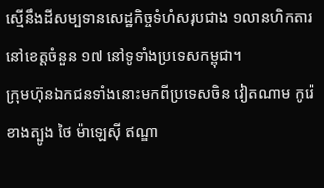ស្មើនឹងដីសម្បទានសេដ្ឋកិច្ចទំហំសរុបជាង ១លានហិកតារ នៅខេត្តចំនួន ១៧ នៅទូទាំងប្រទេសកម្ពុជា។
ក្រុមហ៊ុនឯកជនទាំងនោះមកពីប្រទេសចិន វៀតណាម កូរ៉េខាងត្បូង ថៃ ម៉ាឡេស៊ី ឥណ្ឌា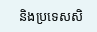និងប្រទេសសិ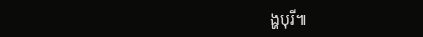ង្ហបុរី៕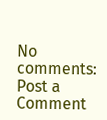No comments:
Post a Comment